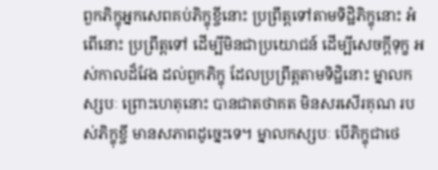ពួកភិក្ខុអ្នកសេពគប់ភិក្ខុខ្ចីនោះ ប្រព្រឹត្តទៅតាមទិដ្ឋិភិក្ខុនោះ អំពើនោះ ប្រព្រឹត្តទៅ ដើម្បីមិនជាប្រយោជន៍ ដើម្បីសេចក្ដីទុក្ខ អស់កាលដ៏វែង ដល់ពួកភិក្ខុ ដែលប្រព្រឹត្តតាមទិដ្ឋិនោះ ម្នាលកស្សបៈ ព្រោះហេតុនោះ បានជាតថាគត មិនសរសើរគុណ របស់ភិក្ខុខ្ចី មានសភាពដូច្នេះទេ។ ម្នាលកស្សបៈ បើភិក្ខុជាថេ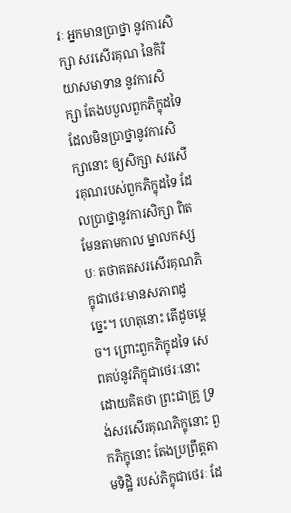រៈ អ្នកមានប្រាថ្នា នូវការសិក្សា សរសើរគុណ នៃកិរិយាសមាទាន នូវការសិក្សា តែងបបួលពួកភិក្ខុដទៃ ដែលមិនប្រាថ្នានូវការសិក្សានោះ ឲ្យសិក្សា សរសើរគុណរបស់ពួកភិក្ខុដទៃ ដែលប្រាថ្នានូវការសិក្សា ពិតមែនតាមកាល ម្នាលកស្សបៈ តថាគតសរសើរគុណភិក្ខុជាថេរៈមានសភាពដូច្នេះ។ ហេតុនោះ តើដូចម្ដេច។ ព្រោះពួកភិក្ខុដទៃ សេពគប់នូវភិក្ខុជាថេរៈនោះ ដោយគិតថា ព្រះជាគ្រូ ទ្រង់សរសើរគុណភិក្ខុនោះ ពួកភិក្ខុនោះ តែងប្រព្រឹត្តតាមទិដ្ឋិ របស់ភិក្ខុជាថេរៈ ដែ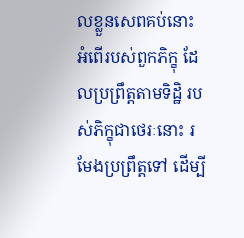លខ្លួនសេពគប់នោះ អំពើរបស់ពួកភិក្ខុ ដែលប្រព្រឹត្តតាមទិដ្ឋិ របស់ភិក្ខុជាថេរៈនោះ រមែងប្រព្រឹត្តទៅ ដើម្បី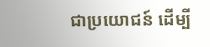ជាប្រយោជន៍ ដើម្បី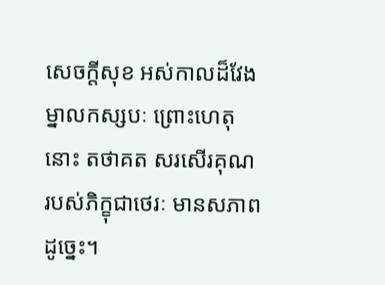សេចក្ដីសុខ អស់កាលដ៏វែង ម្នាលកស្សបៈ ព្រោះហេតុនោះ តថាគត សរសើរគុណ របស់ភិក្ខុជាថេរៈ មានសភាពដូច្នេះ។